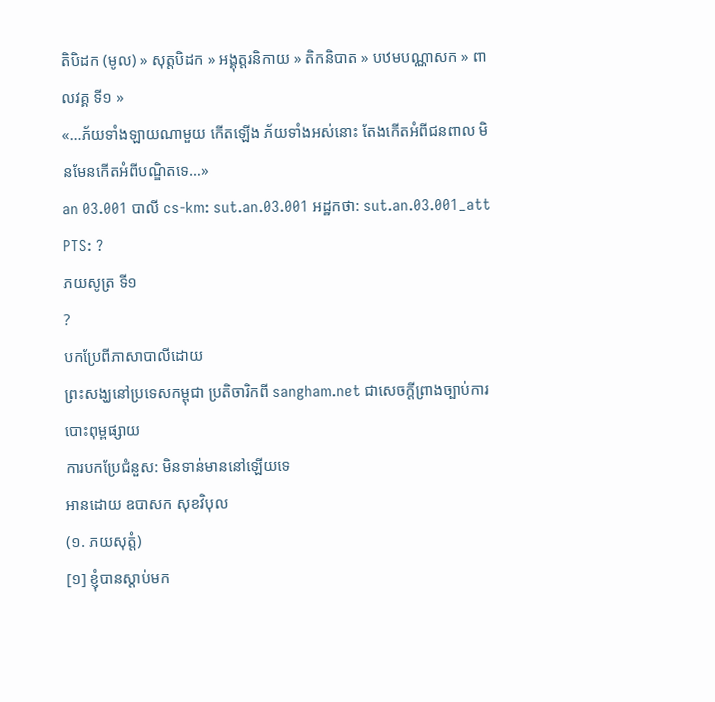តិបិដក (មូល) » សុត្តបិដក » អង្គុត្តរនិកាយ » តិកនិបាត » បឋមបណ្ណាសក » ពាលវគ្គ ទី១ »
«…ភ័យទាំងឡាយណាមួយ កើតឡើង ភ័យទាំងអស់នោះ តែងកើតអំពីជនពាល មិនមែនកើតអំពីបណ្ឌិតទេ…»
an 03.001 បាលី cs-km: sut.an.03.001 អដ្ឋកថា: sut.an.03.001_att PTS: ?
ភយសូត្រ ទី១
?
បកប្រែពីភាសាបាលីដោយ
ព្រះសង្ឃនៅប្រទេសកម្ពុជា ប្រតិចារិកពី sangham.net ជាសេចក្តីព្រាងច្បាប់ការបោះពុម្ពផ្សាយ
ការបកប្រែជំនួស: មិនទាន់មាននៅឡើយទេ
អានដោយ ឧបាសក សុខវិបុល
(១. ភយសុត្តំ)
[១] ខ្ញុំបានស្ដាប់មក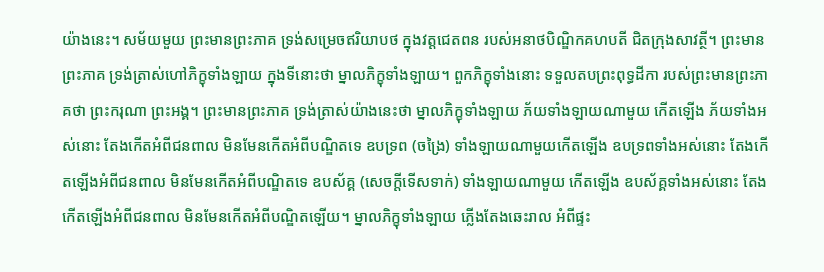យ៉ាងនេះ។ សម័យមួយ ព្រះមានព្រះភាគ ទ្រង់សម្រេចឥរិយាបថ ក្នុងវត្តជេតពន របស់អនាថបិណ្ឌិកគហបតី ជិតក្រុងសាវត្ថី។ ព្រះមានព្រះភាគ ទ្រង់ត្រាស់ហៅភិក្ខុទាំងឡាយ ក្នុងទីនោះថា ម្នាលភិក្ខុទាំងឡាយ។ ពួកភិក្ខុទាំងនោះ ទទួលតបព្រះពុទ្ធដីកា របស់ព្រះមានព្រះភាគថា ព្រះករុណា ព្រះអង្គ។ ព្រះមានព្រះភាគ ទ្រង់ត្រាស់យ៉ាងនេះថា ម្នាលភិក្ខុទាំងឡាយ ភ័យទាំងឡាយណាមួយ កើតឡើង ភ័យទាំងអស់នោះ តែងកើតអំពីជនពាល មិនមែនកើតអំពីបណ្ឌិតទេ ឧបទ្រព (ចង្រៃ) ទាំងឡាយណាមួយកើតឡើង ឧបទ្រពទាំងអស់នោះ តែងកើតឡើងអំពីជនពាល មិនមែនកើតអំពីបណ្ឌិតទេ ឧបស័គ្គ (សេចក្ដីទើសទាក់) ទាំងឡាយណាមួយ កើតឡើង ឧបស័គ្គទាំងអស់នោះ តែងកើតឡើងអំពីជនពាល មិនមែនកើតអំពីបណ្ឌិតឡើយ។ ម្នាលភិក្ខុទាំងឡាយ ភ្លើងតែងឆេះរាល អំពីផ្ទះ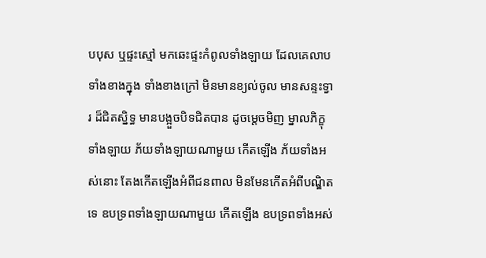បបុស ឬផ្ទះស្មៅ មកឆេះផ្ទះកំពូលទាំងឡាយ ដែលគេលាបទាំងខាងក្នុង ទាំងខាងក្រៅ មិនមានខ្យល់ចូល មានសន្ទះទ្វារ ដ៏ជិតស្និទ្ធ មានបង្អួចបិទជិតបាន ដូចម្ដេចមិញ ម្នាលភិក្ខុទាំងឡាយ ភ័យទាំងឡាយណាមួយ កើតឡើង ភ័យទាំងអស់នោះ តែងកើតឡើងអំពីជនពាល មិនមែនកើតអំពីបណ្ឌិតទេ ឧបទ្រពទាំងឡាយណាមួយ កើតឡើង ឧបទ្រពទាំងអស់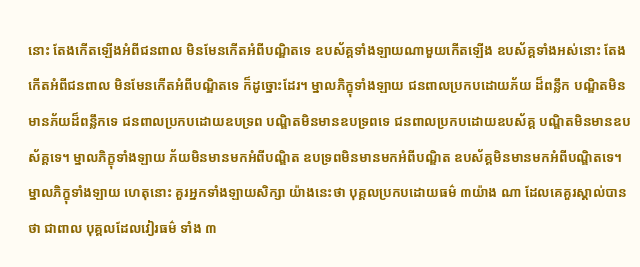នោះ តែងកើតឡើងអំពីជនពាល មិនមែនកើតអំពីបណ្ឌិតទេ ឧបស័គ្គទាំងឡាយណាមួយកើតឡើង ឧបស័គ្គទាំងអស់នោះ តែងកើតអំពីជនពាល មិនមែនកើតអំពីបណ្ឌិតទេ ក៏ដូច្នោះដែរ។ ម្នាលភិក្ខុទាំងឡាយ ជនពាលប្រកបដោយភ័យ ដ៏ពន្លឹក បណ្ឌិតមិនមានភ័យដ៏ពន្លឹកទេ ជនពាលប្រកបដោយឧបទ្រព បណ្ឌិតមិនមានឧបទ្រពទេ ជនពាលប្រកបដោយឧបស័គ្គ បណ្ឌិតមិនមានឧបស័គ្គទេ។ ម្នាលភិក្ខុទាំងឡាយ ភ័យមិនមានមកអំពីបណ្ឌិត ឧបទ្រពមិនមានមកអំពីបណ្ឌិត ឧបស័គ្គមិនមានមកអំពីបណ្ឌិតទេ។ ម្នាលភិក្ខុទាំងឡាយ ហេតុនោះ គួរអ្នកទាំងឡាយសិក្សា យ៉ាងនេះថា បុគ្គលប្រកបដោយធម៌ ៣យ៉ាង ណា ដែលគេគួរស្គាល់បានថា ជាពាល បុគ្គលដែលវៀរធម៌ ទាំង ៣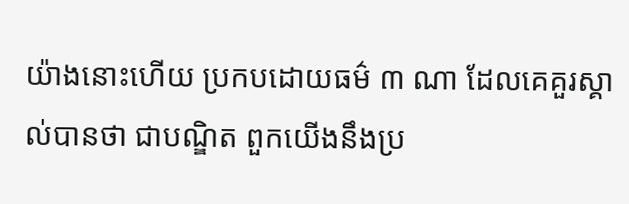យ៉ាងនោះហើយ ប្រកបដោយធម៌ ៣ ណា ដែលគេគួរស្គាល់បានថា ជាបណ្ឌិត ពួកយើងនឹងប្រ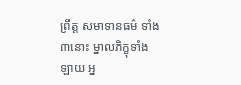ព្រឹត្ត សមាទានធម៌ ទាំង៣នោះ ម្នាលភិក្ខុទាំងឡាយ អ្ន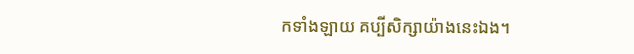កទាំងឡាយ គប្បីសិក្សាយ៉ាងនេះឯង។